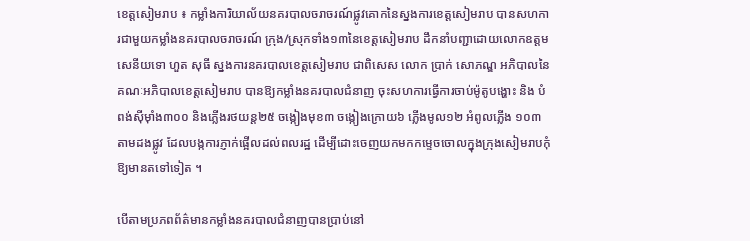ខេត្តសៀមរាប ៖ កម្លាំងការិយាល័យនគរបាលចរាចរណ៍ផ្លូវគោកនៃស្នងការខេត្តសៀមរាប បានសហការជាមួយកម្លាំងនគរបាលចរាចរណ៍ ក្រុង/ស្រុកទាំង១៣នៃខេត្តសៀមរាប ដឹកនាំបញ្ជាដោយលោកឧត្តមសេនីយទោ ហួត សុធី ស្នងការនគរបាលខេត្តសៀមរាប ជាពិសេស លោក ប្រាក់ សោភណ្ឌ អភិបាលនៃគណៈអភិបាលខេត្តសៀមរាប បានឱ្យកម្លាំងនគរបាលជំនាញ ចុះសហការធ្វើការចាប់ម៉ូតូបង្ហោះ និង បំពង់ស៊ីម៉ាំង៣០០ និងភ្លើងរថយន្ត២៥ ចង្កៀងមុខ៣ ចង្កៀងក្រោយ៦ ភ្លើងមូល១២ អំពូលភ្លើង ១០៣ តាមដងផ្លូវ ដែលបង្កការភ្ញាក់ផ្អើលដល់ពលរដ្ឋ ដើម្បីដោះចេញយកមកកម្ទេចចោលក្នុងក្រុងសៀមរាបកុំឱ្យមានតទៅទៀត ។

បើតាមប្រភពព័ត៌មានកម្លាំងនគរបាលជំនាញបានប្រាប់នៅ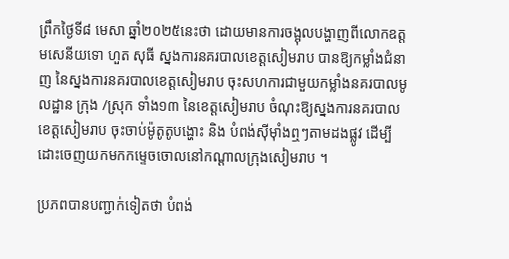ព្រឹកថ្ងៃទី៨ មេសា ឆ្នាំ២០២៥នេះថា ដោយមានការចង្អុលបង្ហាញពីលោកឧត្តមសេនីយទោ ហួត សុធី ស្នងការនគរបាលខេត្តសៀមរាប បានឱ្យកម្លាំងជំនាញ នៃស្នងការនគរបាលខេត្តសៀមរាប ចុះសហការជាមួយកម្លាំងនគរបាលមូលដ្ឋាន ក្រុង /ស្រុក ទាំង១៣ នៃខេត្តសៀមរាប ចំណុះឱ្យស្នងការនគរបាលខេត្តសៀមរាប ចុះចាប់ម៉ូតូតូបង្ហោះ និង បំពង់ស៊ីម៉ាំងឮៗតាមដងផ្លូវ ដើម្បីដោះចេញយកមកកម្ទេចចោលនៅកណ្តាលក្រុងសៀមរាប ។

ប្រភពបានបញ្ជាក់ទៀតថា បំពង់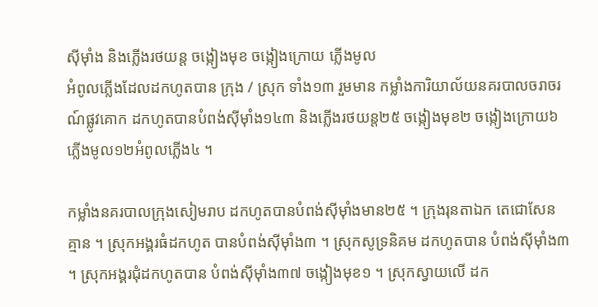ស៊ីម៉ាំង និងភ្លើងរថយន្ត ចង្កៀងមុខ ចង្កៀងក្រោយ ភ្លើងមូល
អំពូលភ្លើងដែលដកហូតបាន ក្រុង / ស្រុក ទាំង១៣ រួមមាន កម្លាំងការិយាល័យនគរបាលចរាចរណ៍ផ្លូវគោក ដកហូតបានបំពង់ស៊ីម៉ាំង១៤៣ និងភ្លើងរថយន្ត២៥ ចង្កៀងមុខ២ ចង្កៀងក្រោយ៦ ភ្លើងមូល១២អំពូលភ្លើង៤ ។

កម្លាំងនគរបាលក្រុងសៀមរាប ដកហូតបានបំពង់ស៊ីម៉ាំងមាន២៥ ។ ក្រុងរុនតាឯក តេជោសែន គ្មាន ។ ស្រុកអង្គរធំដកហូត បានបំពង់ស៊ីម៉ាំង៣ ។ ស្រុកសូទ្រនិគម ដកហូតបាន បំពង់ស៊ីម៉ាំង៣ ។ ស្រុកអង្គរជុំដកហូតបាន បំពង់ស៊ីម៉ាំង៣៧ ចង្កៀងមុខ១ ។ ស្រុកស្វាយលើ ដក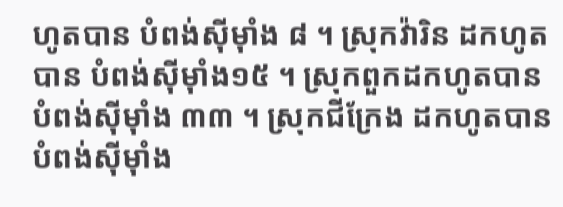ហូតបាន បំពង់ស៊ីម៉ាំង ៨ ។ ស្រុកវ៉ារិន ដកហូតបាន បំពង់ស៊ីម៉ាំង១៥ ។ ស្រុកពួកដកហូតបាន បំពង់ស៊ីម៉ាំង ៣៣ ។ ស្រុកជីក្រែង ដកហូតបាន បំពង់ស៊ីម៉ាំង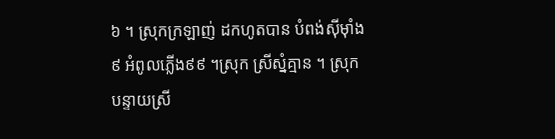៦ ។ ស្រុកក្រឡាញ់ ដកហូតបាន បំពង់ស៊ីម៉ាំង៩ អំពូលភ្លើង៩៩ ។ស្រុក ស្រីស្នំគ្មាន ។ ស្រុកបន្ទាយស្រី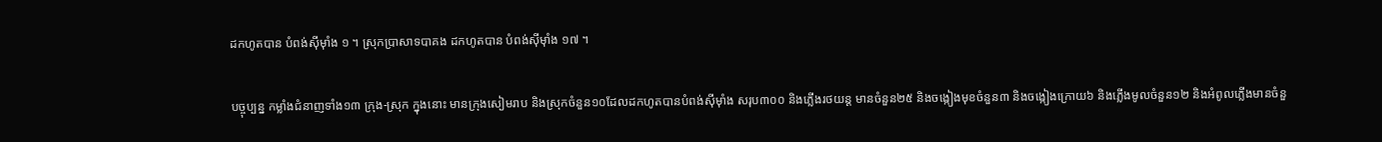ដកហូតបាន បំពង់ស៊ីម៉ាំង ១ ។ ស្រុកប្រាសាទបាគង ដកហូតបាន បំពង់ស៊ីម៉ាំង ១៧ ។

បច្ចុប្បន្ន កម្លាំងជំនាញទាំង១៣ ក្រុង-ស្រុក ក្នុងនោះ មានក្រុងសៀមរាប និងស្រុកចំនួន១០ដែលដកហូតបានបំពង់ស៊ីម៉ាំង សរុប៣០០ និងភ្លើងរថយន្ត មានចំនួន២៥ និងចង្កៀងមុខចំនួន៣ និងចង្កៀងក្រោយ៦ និងភ្លើងមូលចំនួន១២ និងអំពូលភ្លើងមានចំនួ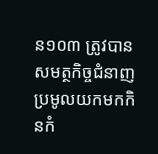ន១០៣ ត្រូវបានសមត្ថកិច្ចជំនាញប្រមូលយកមកកិនកំ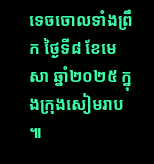ទេចចោលទាំងព្រឹក ថ្ងៃទី៨ ខែមេសា ឆ្នាំ២០២៥ ក្នុងក្រុងសៀមរាប ៕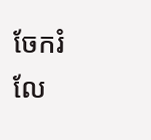ចែករំលែ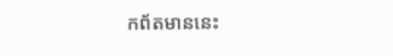កព័តមាននេះ